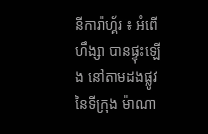នីការ៉ាហ្គ័រ ៖ អំពើហឹង្សា បានផ្ទុះឡើង នៅតាមដងផ្លូវ នៃទីក្រុង ម៉ាណា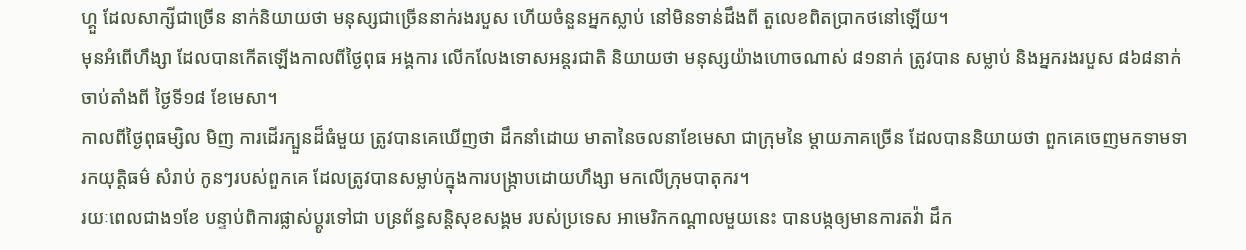ហ្គួ ដែលសាក្សីជាច្រើន នាក់និយាយថា មនុស្សជាច្រើននាក់រងរបួស ហើយចំនួនអ្នកស្លាប់ នៅមិនទាន់ដឹងពី តួលេខពិតប្រាកថនៅឡើយ។
មុនអំពើហឹង្សា ដែលបានកើតឡើងកាលពីថ្ងៃពុធ អង្គការ លើកលែងទោសអន្តរជាតិ និយាយថា មនុស្សយ៉ាងហោចណាស់ ៨១នាក់ ត្រូវបាន សម្លាប់ និងអ្នករងរបួស ៨៦៨នាក់ ចាប់តាំងពី ថ្ងៃទី១៨ ខែមេសា។
កាលពីថ្ងៃពុធម្សិល មិញ ការដើរក្បួនដ៏ធំមួយ ត្រូវបានគេឃើញថា ដឹកនាំដោយ មាតានៃចលនាខែមេសា ជាក្រុមនៃ ម្តាយភាគច្រើន ដែលបាននិយាយថា ពួកគេចេញមកទាមទារកយុត្តិធម៌ សំរាប់ កូនៗរបស់ពួកគេ ដែលត្រូវបានសម្លាប់ក្នុងការបង្ក្រាបដោយហឹង្សា មកលើក្រុមបាតុករ។
រយៈពេលជាង១ខែ បន្ទាប់ពិការផ្លាស់ប្តូរទៅជា បន្រព័ន្ធសន្តិសុខសង្គម របស់ប្រទេស អាមេរិកកណ្តាលមួយនេះ បានបង្កឲ្យមានការតវ៉ា ដឹក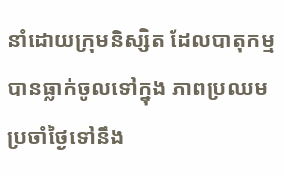នាំដោយក្រុមនិស្សិត ដែលបាតុកម្ម បានធ្លាក់ចូលទៅក្នុង ភាពប្រឈមប្រចាំថ្ងៃទៅនឹង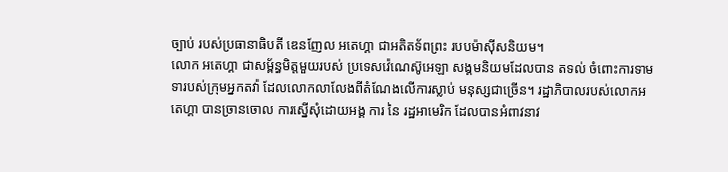ច្បាប់ របស់ប្រធានាធិបតី ឌេនញែល អតេហ្គា ជាអតិតទ័ពព្រះ របបម៉ាស៊ីសនិយម។
លោក អតេហ្គា ជាសម្ព័ន្ធមិត្តមួយរបស់ ប្រទេសវ៉េណេស៊ូអេឡា សង្គមនិយមដែលបាន តទល់ ចំពោះការទាមទារបស់ក្រុមអ្នកតវ៉ា ដែលលោកលាលែងពីតំណែងលើការស្លាប់ មនុស្សជាច្រើន។ រដ្ឋាភិបាលរបស់លោកអតេហ្គា បានច្រានចោល ការស្នើសុំដោយអង្គ ការ នៃ រដ្ឋអាមេរិក ដែលបានអំពាវនាវ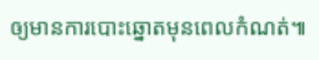ឲ្យមានការបោះឆ្នោតមុនពេលកំណត់៕